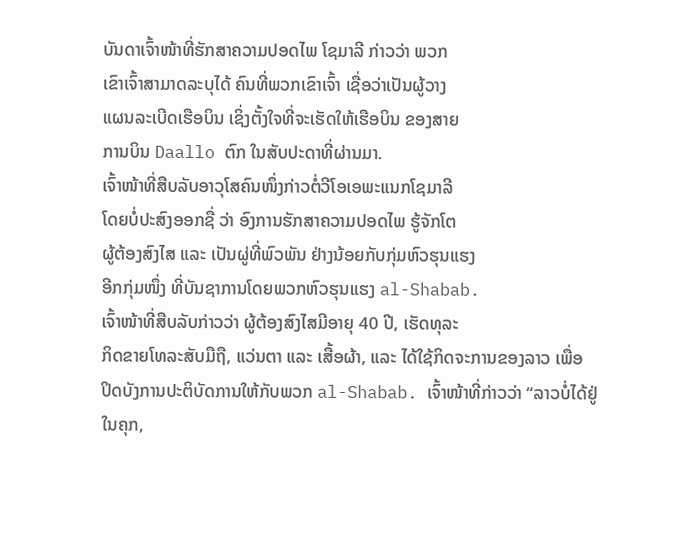ບັນດາເຈົ້າໜ້າທີ່ຮັກສາຄວາມປອດໄພ ໂຊມາລີ ກ່າວວ່າ ພວກ
ເຂົາເຈົ້າສາມາດລະບຸໄດ້ ຄົນທີ່ພວກເຂົາເຈົ້າ ເຊື່ອວ່າເປັນຜູ້ວາງ
ແຜນລະເບີດເຮືອບິນ ເຊິ່ງຕັ້ງໃຈທີ່ຈະເຮັດໃຫ້ເຮືອບິນ ຂອງສາຍ
ການບິນ Daallo ຕົກ ໃນສັບປະດາທີ່ຜ່ານມາ.
ເຈົ້າໜ້າທີ່ສືບລັບອາວຸໂສຄົນໜຶ່ງກ່າວຕໍ່ວີໂອເອພະແນກໂຊມາລີ
ໂດຍບໍ່ປະສົງອອກຊື່ ວ່າ ອົງການຮັກສາຄວາມປອດໄພ ຮູ້ຈັກໂຕ
ຜູ້ຕ້ອງສົງໄສ ແລະ ເປັນຜູ່ທີ່ພົວພັນ ຢ່າງນ້ອຍກັບກຸ່ມຫົວຮຸນແຮງ
ອີກກຸ່ມໜຶ່ງ ທີ່ບັນຊາການໂດຍພວກຫົວຮຸນແຮງ al-Shabab.
ເຈົ້າໜ້າທີ່ສືບລັບກ່າວວ່າ ຜູ້ຕ້ອງສົງໄສມີອາຍຸ 40 ປີ, ເຮັດທຸລະ
ກິດຂາຍໂທລະສັບມືຖື, ແວ່ນຕາ ແລະ ເສື້ອຜ້າ, ແລະ ໄດ້ໃຊ້ກິດຈະການຂອງລາວ ເພື່ອ
ປິດບັງການປະຕິບັດການໃຫ້ກັບພວກ al-Shabab. ເຈົ້າໜ້າທີ່ກ່າວວ່າ “ລາວບໍ່ໄດ້ຢູ່
ໃນຄຸກ,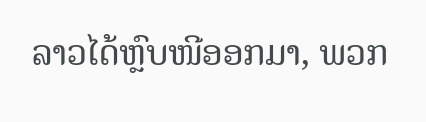ລາວໄດ້ຫຼົບໜີອອກມາ, ພວກ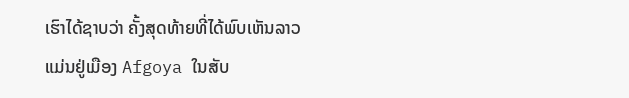ເຮົາໄດ້ຊາບວ່າ ຄັ້ງສຸດທ້າຍທີ່ໄດ້ພົບເຫັນລາວ
ແມ່ນຢູ່ເມືອງ Afgoya ໃນສັບ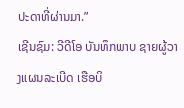ປະດາທີ່ຜ່ານມາ.”
ເຊີນຊົມ: ວີດີໂອ ບັນທຶກພາບ ຊາຍຜູ້ວາງແຜນລະເບີດ ເຮືອບິ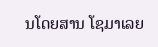ນໂດຍສານ ໂຊມາເລຍ